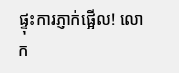ផ្ទុះការភ្ញាក់ផ្អើល! លោក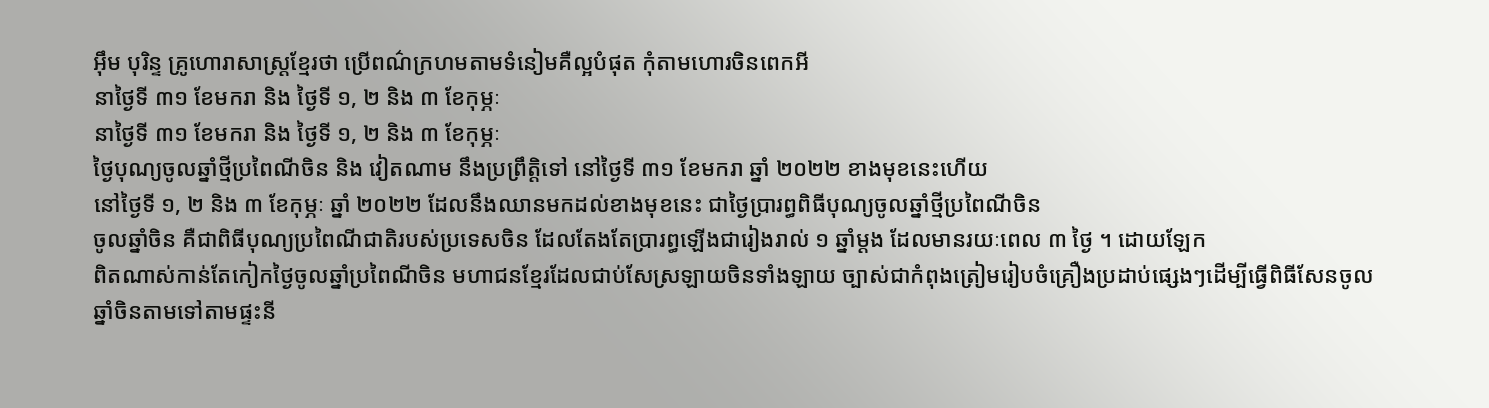អុឹម បុរិន្ទ គ្រូហោរាសាស្ត្រខ្មែរថា ប្រើពណ៌ក្រហមតាមទំនៀមគឺល្អបំផុត កុំតាមហោរចិនពេកអី
នាថ្ងៃទី ៣១ ខែមករា និង ថ្ងៃទី ១, ២ និង ៣ ខែកុម្ភៈ
នាថ្ងៃទី ៣១ ខែមករា និង ថ្ងៃទី ១, ២ និង ៣ ខែកុម្ភៈ
ថ្ងៃបុណ្យចូលឆ្នាំថ្មីប្រពៃណីចិន និង វៀតណាម នឹងប្រព្រឹត្តិទៅ នៅថ្ងៃទី ៣១ ខែមករា ឆ្នាំ ២០២២ ខាងមុខនេះហើយ
នៅថ្ងៃទី ១, ២ និង ៣ ខែកុម្ភៈ ឆ្នាំ ២០២២ ដែលនឹងឈានមកដល់ខាងមុខនេះ ជាថ្ងៃប្រារព្ធពិធីបុណ្យចូលឆ្នាំថ្មីប្រពៃណីចិន
ចូលឆ្នាំចិន គឺជាពិធីបុណ្យប្រពៃណីជាតិរបស់ប្រទេសចិន ដែលតែងតែប្រារព្ធឡើងជារៀងរាល់ ១ ឆ្នាំម្ដង ដែលមានរយៈពេល ៣ ថ្ងៃ ។ ដោយឡែក
ពិតណាស់កាន់តែកៀកថ្ងៃចូលឆ្នាំប្រពៃណីចិន មហាជនខ្មែរដែលជាប់សែស្រឡាយចិនទាំងឡាយ ច្បាស់ជាកំពុងត្រៀមរៀបចំគ្រឿងប្រដាប់ផ្សេងៗដើម្បីធ្វើពិធីសែនចូលឆ្នាំចិនតាមទៅតាមផ្ទះនី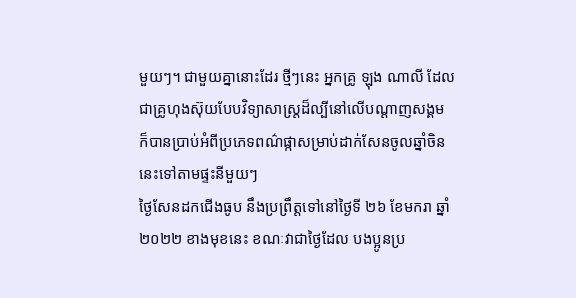មួយៗ។ ជាមួយគ្នានោះដែរ ថ្មីៗនេះ អ្នកគ្រូ ឡុង ណាលី ដែលជាគ្រូហុងស៊ុយបែបវិទ្យាសាស្រ្តដ៏ល្បីនៅលើបណ្ដាញសង្គម ក៏បានប្រាប់អំពីប្រភេទពណ៌ផ្កាសម្រាប់ដាក់សែនចូលឆ្នាំចិននេះទៅតាមផ្ទះនីមួយៗ
ថ្ងៃសែនដកជើងធូប នឹងប្រព្រឹត្តទៅនៅថ្ងៃទី ២៦ ខែមករា ឆ្នាំ ២០២២ ខាងមុខនេះ ខណៈវាជាថ្ងៃដែល បងប្អូនប្រ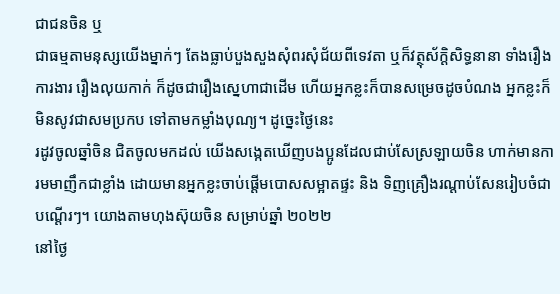ជាជនចិន ឬ
ជាធម្មតាមនុស្សយើងម្នាក់ៗ តែងធ្លាប់បួងសួងសុំពរសុំជ័យពីទេវតា ឬក៏វត្ថុស័ក្តិសិទ្ធនានា ទាំងរឿងការងារ រឿងលុយកាក់ ក៏ដូចជារឿងស្នេហាជាដើម ហើយអ្នកខ្លះក៏បានសម្រេចដូចបំណង អ្នកខ្លះក៏មិនសូវជាសមប្រកប ទៅតាមកម្លាំងបុណ្យ។ ដូច្នេះថ្ងៃនេះ
រដូវចូលឆ្នាំចិន ជិតចូលមកដល់ យើងសង្កេតឃើញបងប្អូនដែលជាប់សែស្រឡាយចិន ហាក់មានការមមាញឹកជាខ្លាំង ដោយមានអ្នកខ្លះចាប់ផ្តើមបោសសម្អាតផ្ទះ និង ទិញគ្រឿងរណ្តាប់សែនរៀបចំជាបណ្តើរៗ។ យោងតាមហុងស៊ុយចិន សម្រាប់ឆ្នាំ ២០២២
នៅថ្ងៃ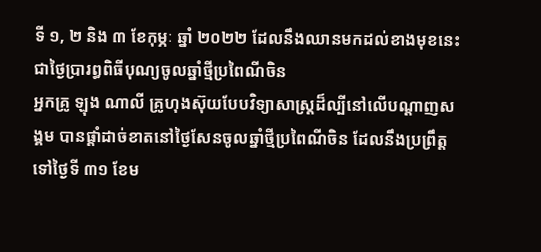ទី ១, ២ និង ៣ ខែកុម្ភៈ ឆ្នាំ ២០២២ ដែលនឹងឈានមកដល់ខាងមុខនេះ ជាថ្ងៃប្រារព្ធពិធីបុណ្យចូលឆ្នាំថ្មីប្រពៃណីចិន
អ្នកគ្រូ ឡុង ណាលី គ្រូហុងស៊ុយបែបវិទ្យាសាស្រ្តដ៏ល្បីនៅលើបណ្ដាញសង្គម បានផ្ដាំដាច់ខាតនៅថ្ងៃសែនចូលឆ្នាំថ្មីប្រពៃណីចិន ដែលនឹងប្រព្រឹត្តទៅថ្ងៃទី ៣១ ខែម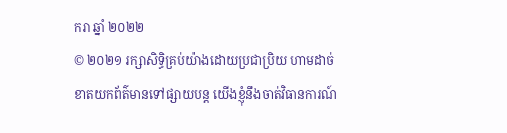ករា ឆ្នាំ ២០២២
© ២០២១ រក្សាសិទ្ធិគ្រប់យ៉ាងដោយប្រជាប្រិយ ហាមដាច់ខាតយកព័ត៌មានទៅផ្សាយបន្ត យើងខ្ញុំនឹងចាត់វិធានការណ៍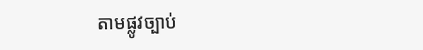តាមផ្លូវច្បាប់